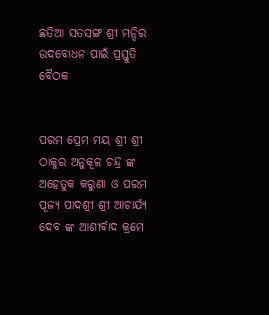ଛତିଆ ସତସଙ୍ଗ ଶ୍ରୀ ମନ୍ଦିର ଉଦବୋଧନ ପାଇଁ ପ୍ରସ୍ତୁତି ବୈଠକ


ପରମ ପ୍ରେମ ମୟ ଶ୍ରୀ ଶ୍ରୀ ଠାକୁର ଅନୁକୂଳ ଚନ୍ଦ୍ର ଙ୍କ ଅହେତୁକ କରୁଣା ଓ ପରମ ପୂଜ୍ୟ ପାଦଶ୍ରୀ ଶ୍ରୀ ଆଚାର୍ଯ୍ୟ ଦେବ ଙ୍କ ଆଶୀର୍ବାଦ କ୍ରମେ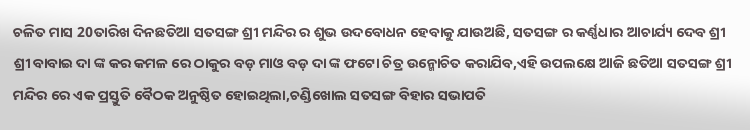ଚଳିତ ମାସ 20ତାରିଖ ଦିନଛତିଆ ସତସଙ୍ଗ ଶ୍ରୀ ମନ୍ଦିର ର ଶୁଭ ଉଦବୋଧନ ହେବାକୁ ଯାଉଅଛି, ସତସଙ୍ଗ ର କର୍ଣ୍ଣଧାର ଆଚାର୍ଯ୍ୟ ଦେବ ଶ୍ରୀ ଶ୍ରୀ ବାବାଇ ଦା ଙ୍କ କର କମଳ ରେ ଠାକୁର ବଡ଼ ମାଓ ବଡ଼ ଦା ଙ୍କ ଫଟୋ ଚିତ୍ର ଉନ୍ମୋଚିତ କରାଯିବ,ଏହି ଉପଲକ୍ଷେ ଆଜି ଛତିଆ ସତସଙ୍ଗ ଶ୍ରୀ ମନ୍ଦିର ରେ ଏକ ପ୍ରସ୍ତୁତି ବୈଠକ ଅନୁଷ୍ଠିତ ହୋଇଥିଲା,ଚଣ୍ଡିଖୋଲ ସତସଙ୍ଗ ବିହାର ସଭାପତି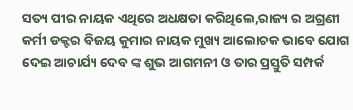ସତ୍ୟ ପୀର ନାୟକ ଏଥିରେ ଅଧକ୍ଷତା କରିଥିଲେ,ରାଜ୍ୟ ର ଅଗ୍ରଣୀ କର୍ମୀ ଡକ୍ଟର ବିଜୟ କୁମାର ନାୟକ ମୁଖ୍ୟ ଆଲୋଚକ ଭାବେ ଯୋଗ ଦେଇ ଆଚାର୍ଯ୍ୟ ଦେବ ଙ୍କ ଶୁଭ ଆଗମନୀ ଓ ତାର ପ୍ରସ୍ତୁତି ସମ୍ପର୍କ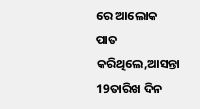ରେ ଆଲୋକ ପାତ କରିଥିଲେ,ଆସନ୍ତା 19ତାରିଖ ଦିନ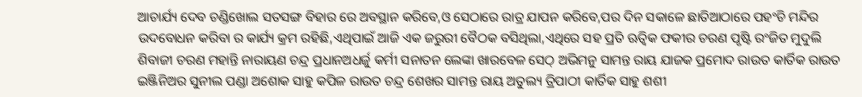ଆଚାର୍ଯ୍ୟ ଦେବ ଚଣ୍ଡିଖୋଲ ସତସଙ୍ଗ ବିହାର ରେ ଅବସ୍ଥାନ କରିବେ,ଓ ସେଠାରେ ରାତ୍ର ଯାପନ କରିବେ,ପର ଦିନ ସକାଳେ ଛାତିଆଠାରେ ପହଂଚି ମନ୍ଦିର ଉଦବୋଧନ କରିବା ର କାର୍ଯ୍ୟ କ୍ରମ ରହିଛି,ଏଥିପାଇଁ ଆଜି ଏକ ଜରୁରୀ ବୈଠକ ବସିଥିଲା,ଏଥିରେ ସହ ପ୍ରତି ଋତ୍ଵିକ ଫକୀର ଚରଣ ପୃଷ୍ଟି ରଂଜିତ ମୁଦୁଲି ଶିବାଜୀ ଚରଣ ମହାନ୍ତି ନାରାୟଣ ଚନ୍ଦ୍ର ପ୍ରଧାନଅଧର୍ଜୁ କର୍ମୀ ସନାତନ ଲେଙ୍କା ଖାରବେଳ ସେଠ୍ ଅଭିମନୁ ସାମନ୍ତ ରାୟ ଯାଜକ ପ୍ରମୋଦ ରାଉତ କାର୍ତିକ ରାଉତ ଇଞ୍ଜିନିଅର ସୁନୀଲ ପଣ୍ଡା ଅଶୋକ ସାହୁ କପିଳ ରାଉତ ଚନ୍ଦ୍ର ଶେଖର ସାମନ୍ତ ରାୟ ଅତୁଲ୍ୟ ତ୍ରିପାଠୀ କାର୍ତିକ ସାହୁ ଶଶୀ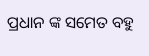ପ୍ରଧାନ ଙ୍କ ସମେତ ବହୁ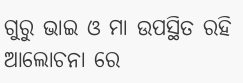ଗୁରୁ ଭାଇ ଓ ମା ଉପସ୍ଥିତ ରହି ଆଲୋଚନା ରେ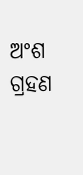ଅଂଶ ଗ୍ରହଣ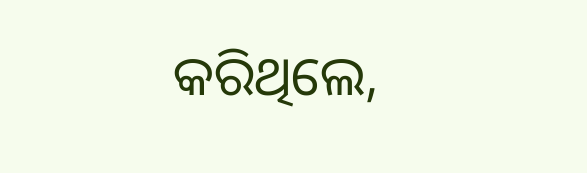କରିଥିଲେ,